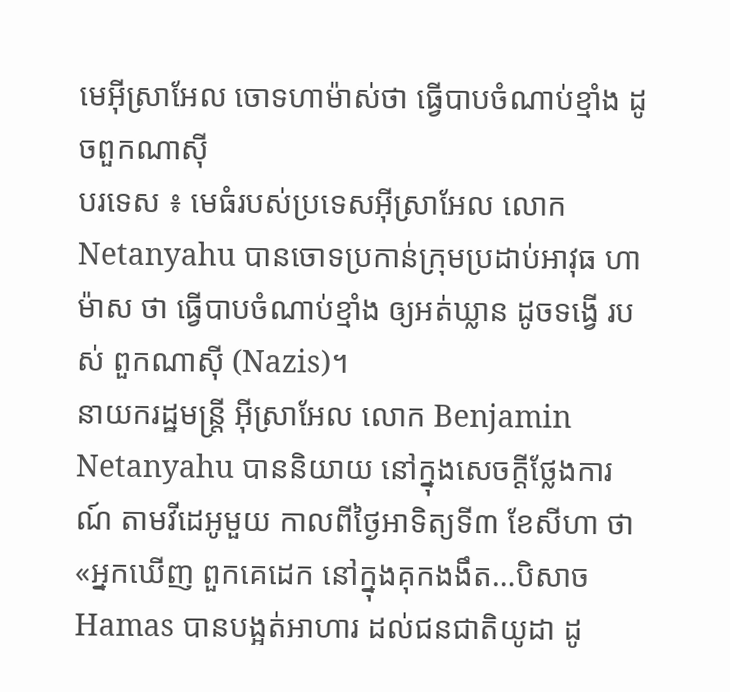មេអ៊ីស្រាអែល ចោទហាម៉ាស់ថា ធ្វើបាបចំណាប់ខ្មាំង ដូចពួកណាស៊ី
បរទេស ៖ មេធំរបស់ប្រទេសអ៊ីស្រាអែល លោក Netanyahu បានចោទប្រកាន់ក្រុមប្រដាប់អាវុធ ហាម៉ាស ថា ធ្វើបាបចំណាប់ខ្មាំង ឲ្យអត់ឃ្លាន ដូចទង្វើ របស់ ពួកណាស៊ី (Nazis)។
នាយករដ្ឋមន្ត្រី អ៊ីស្រាអែល លោក Benjamin Netanyahu បាននិយាយ នៅក្នុងសេចក្តីថ្លែងការណ៍ តាមវីដេអូមួយ កាលពីថ្ងៃអាទិត្យទី៣ ខែសីហា ថា «អ្នកឃើញ ពួកគេដេក នៅក្នុងគុកងងឹត…បិសាច Hamas បានបង្អត់អាហារ ដល់ជនជាតិយូដា ដូ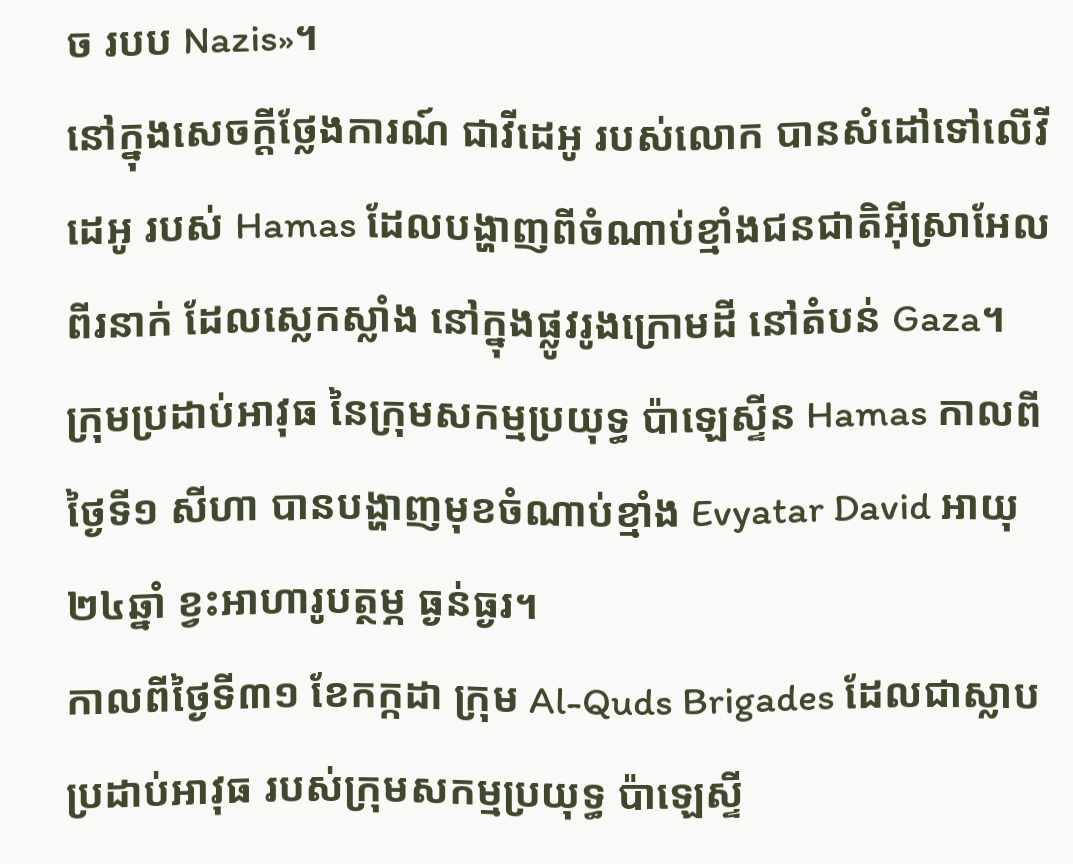ច របប Nazis»។
នៅក្នុងសេចក្តីថ្លែងការណ៍ ជាវីដេអូ របស់លោក បានសំដៅទៅលើវីដេអូ របស់ Hamas ដែលបង្ហាញពីចំណាប់ខ្មាំងជនជាតិអ៊ីស្រាអែល ពីរនាក់ ដែលស្លេកស្លាំង នៅក្នុងផ្លូវរូងក្រោមដី នៅតំបន់ Gaza។
ក្រុមប្រដាប់អាវុធ នៃក្រុមសកម្មប្រយុទ្ធ ប៉ាឡេស្ទីន Hamas កាលពីថ្ងៃទី១ សីហា បានបង្ហាញមុខចំណាប់ខ្មាំង Evyatar David អាយុ២៤ឆ្នាំ ខ្វះអាហារូបត្ថម្ភ ធ្ងន់ធ្ងរ។
កាលពីថ្ងៃទី៣១ ខែកក្កដា ក្រុម Al-Quds Brigades ដែលជាស្លាបប្រដាប់អាវុធ របស់ក្រុមសកម្មប្រយុទ្ធ ប៉ាឡេស្ទី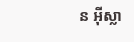ន អ៊ីស្លា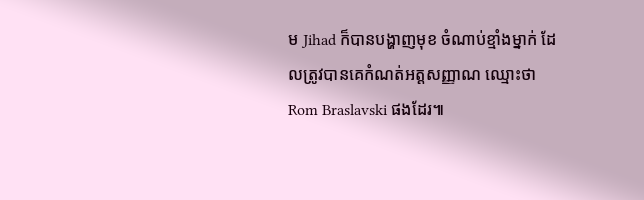ម Jihad ក៏បានបង្ហាញមុខ ចំណាប់ខ្មាំងម្នាក់ ដែលត្រូវបានគេកំណត់អត្តសញ្ញាណ ឈ្មោះថា Rom Braslavski ផងដែរ៕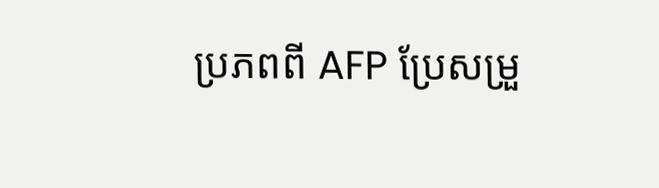ប្រភពពី AFP ប្រែសម្រួ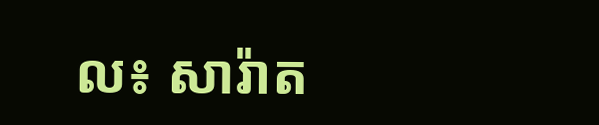ល៖ សារ៉ាត